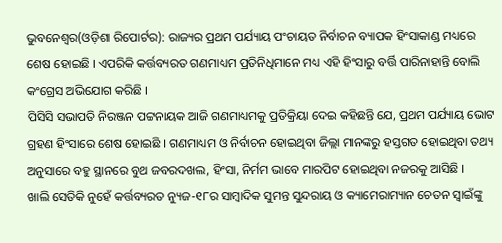ଭୁବନେଶ୍ୱର(ଓଡ଼ିଶା ରିପୋର୍ଟର): ରାଜ୍ୟର ପ୍ରଥମ ପର୍ଯ୍ୟାୟ ପଂଚାୟତ ନିର୍ବାଚନ ବ୍ୟାପକ ହିଂସାକାଣ୍ଡ ମଧ୍ୟରେ ଶେଷ ହୋଇଛି । ଏପରିକି କର୍ତ୍ତବ୍ୟରତ ଗଣମାଧ୍ୟମ ପ୍ରତିନିଧିମାନେ ମଧ୍ୟ ଏହି ହିଂସାରୁ ବର୍ତ୍ତି ପାରିନାହାନ୍ତି ବୋଲି କଂଗ୍ରେସ ଅଭିଯୋଗ କରିଛି ।
ପିସିସି ସଭାପତି ନିରଞ୍ଜନ ପଟ୍ଟନାୟକ ଆଜି ଗଣମାଧ୍ୟମକୁ ପ୍ରତିକ୍ରିୟା ଦେଇ କହିଛନ୍ତି ଯେ, ପ୍ରଥମ ପର୍ଯ୍ୟାୟ ଭୋଟ ଗ୍ରହଣ ହିଂସାରେ ଶେଷ ହୋଇଛି । ଗଣମାଧ୍ୟମ ଓ ନିର୍ବାଚନ ହୋଇଥିବା ଜିଲ୍ଲା ମାନଙ୍କରୁ ହସ୍ତଗତ ହୋଇଥିବା ତଥ୍ୟ ଅନୁସାରେ ବହୁ ସ୍ଥାନରେ ବୁଥ ଜବରଦଖଲ, ହିଂସା, ନିର୍ମମ ଭାବେ ମାରପିଟ ହୋଇଥିବା ନଜରକୁ ଆସିଛି ।
ଖାଲି ସେତିକି ନୁହେଁ କର୍ତ୍ତବ୍ୟରତ ନ୍ୟୁଜ-୧୮ର ସାମ୍ବାଦିକ ସୁମନ୍ତ ସୁନ୍ଦରାୟ ଓ କ୍ୟାମେରାମ୍ୟାନ ଚେତନ ସ୍ୱାଇଁଙ୍କୁ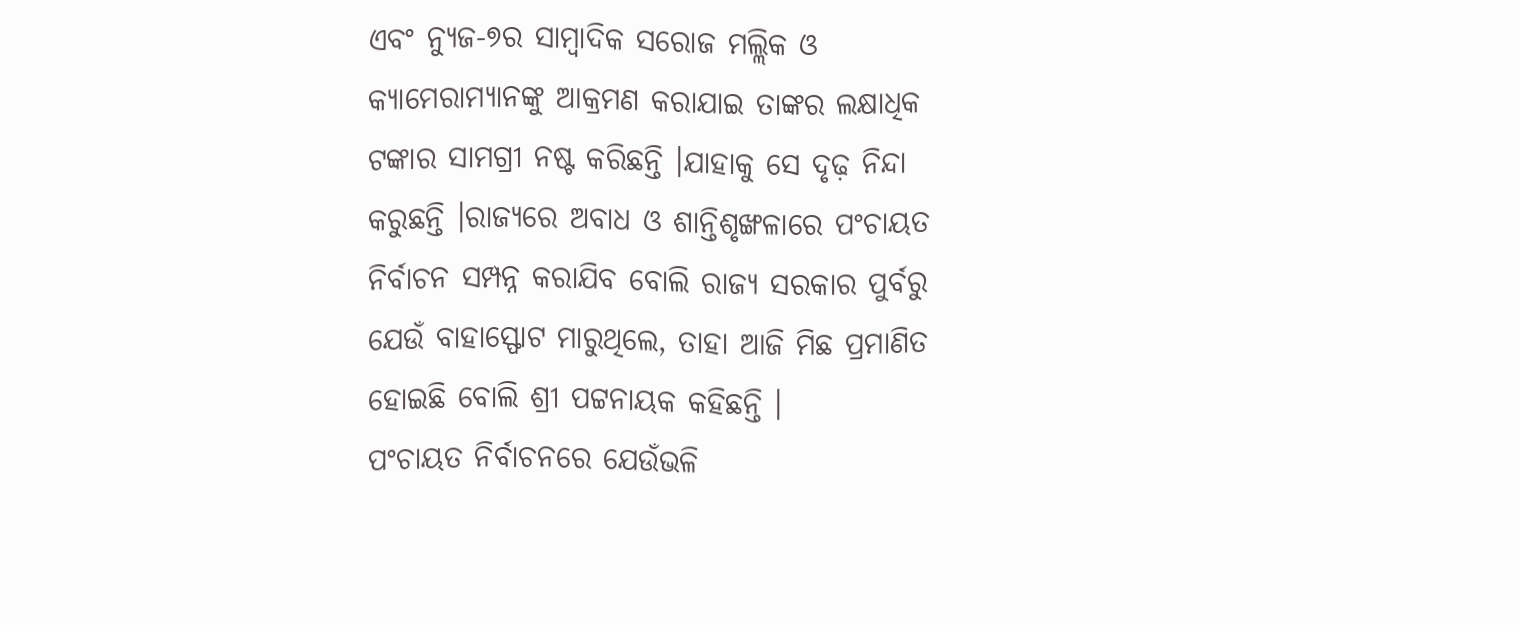ଏବଂ ନ୍ୟୁଜ-୭ର ସାମ୍ବାଦିକ ସରୋଜ ମଲ୍ଲିକ ଓ କ୍ୟାମେରାମ୍ୟାନଙ୍କୁ ଆକ୍ରମଣ କରାଯାଇ ତାଙ୍କର ଲକ୍ଷାଧିକ ଟଙ୍କାର ସାମଗ୍ରୀ ନଷ୍ଟ କରିଛନ୍ତି ।ଯାହାକୁ ସେ ଦୃଢ଼ ନିନ୍ଦା କରୁଛନ୍ତି ।ରାଜ୍ୟରେ ଅବାଧ ଓ ଶାନ୍ତିଶୃଙ୍ଖଳାରେ ପଂଚାୟତ ନିର୍ବାଚନ ସମ୍ପନ୍ନ କରାଯିବ ବୋଲି ରାଜ୍ୟ ସରକାର ପୁର୍ବରୁ ଯେଉଁ ବାହାସ୍ଫୋଟ ମାରୁଥିଲେ, ତାହା ଆଜି ମିଛ ପ୍ରମାଣିତ ହୋଇଛି ବୋଲି ଶ୍ରୀ ପଟ୍ଟନାୟକ କହିଛନ୍ତି ।
ପଂଚାୟତ ନିର୍ବାଚନରେ ଯେଉଁଭଳି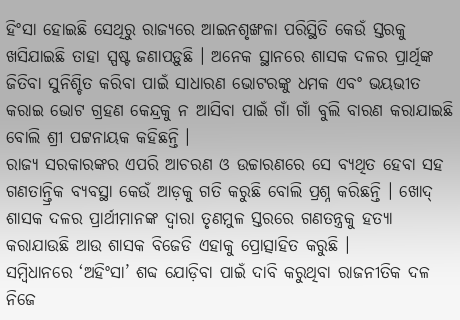ହିଂସା ହୋଇଛି ସେଥିରୁ ରାଜ୍ୟରେ ଆଇନଶୃଙ୍ଖଳା ପରିସ୍ଥିତି କେଉଁ ସ୍ତରକୁ ଖସିଯାଇଛି ତାହା ସ୍ପଷ୍ଟ ଜଣାପଡ଼ୁଛି । ଅନେକ ସ୍ଥାନରେ ଶାସକ ଦଳର ପ୍ରାର୍ଥିଙ୍କ ଜିତିବା ସୁନିଶ୍ଚିତ କରିବା ପାଇଁ ସାଧାରଣ ଭୋଟରଙ୍କୁ ଧମକ ଏବଂ ଭୟଭୀତ କରାଇ ଭୋଟ ଗ୍ରହଣ କେନ୍ଦ୍ରକୁ ନ ଆସିବା ପାଇଁ ଗାଁ ଗାଁ ବୁଲି ବାରଣ କରାଯାଇଛି ବୋଲି ଶ୍ରୀ ପଟ୍ଟନାୟକ କହିଛନ୍ତି ।
ରାଜ୍ୟ ସରକାରଙ୍କର ଏପରି ଆଚରଣ ଓ ଉଚ୍ଚାରଣରେ ସେ ବ୍ୟଥିତ ହେବା ସହ ଗଣତାନ୍ତ୍ରିକ ବ୍ୟବସ୍ଥା କେଉଁ ଆଡ଼କୁ ଗତି କରୁଛି ବୋଲି ପ୍ରଶ୍ନ କରିଛନ୍ତି । ଖୋଦ୍ ଶାସକ ଦଳର ପ୍ରାର୍ଥୀମାନଙ୍କ ଦ୍ୱାରା ତୃଣମୁଳ ସ୍ତରରେ ଗଣତନ୍ତ୍ରକୁ ହତ୍ୟା କରାଯାଉଛି ଆଉ ଶାସକ ବିଜେଡି ଏହାକୁ ପ୍ରୋତ୍ସାହିତ କରୁଛି ।
ସମ୍ବିଧାନରେ ‘ଅହିଂସା’ ଶବ୍ଦ ଯୋଡ଼ିବା ପାଇଁ ଦାବି କରୁଥିବା ରାଜନୀତିକ ଦଳ ନିଜେ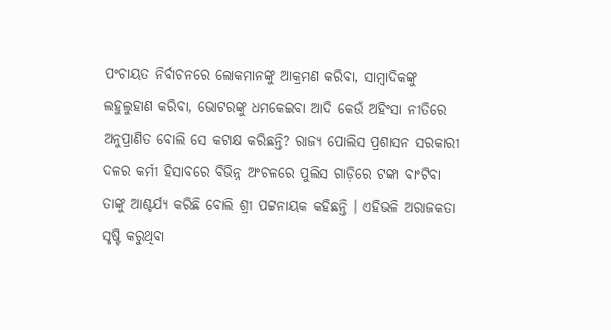ପଂଚାୟତ ନିର୍ବାଚନରେ ଲୋକମାନଙ୍କୁ ଆକ୍ରମଣ କରିବା, ସାମ୍ବାଦିକଙ୍କୁ ଲହୁଲୁହାଣ କରିବା, ଭୋଟରଙ୍କୁ ଧମକେଇବା ଆଦି କେଉଁ ଅହିଂସା ନୀତିରେ ଅନୁପ୍ରାଣିତ ବୋଲି ସେ କଟାକ୍ଷ କରିଛନ୍ତି? ରାଜ୍ୟ ପୋଲିସ ପ୍ରଶାସନ ସରକାରୀ ଦଳର କର୍ମୀ ହିସାବରେ ବିଭିନ୍ନ ଅଂଚଳରେ ପୁଲିସ ଗାଡ଼ିରେ ଟଙ୍କା ବାଂଟିବା ତାଙ୍କୁ ଆଶ୍ଚର୍ଯ୍ୟ କରିଛି ବୋଲି ଶ୍ରୀ ପଟ୍ଟନାୟକ କହିଛନ୍ତି । ଏହିଭଳି ଅରାଜକତା ସୃଷ୍ଟି କରୁଥିବା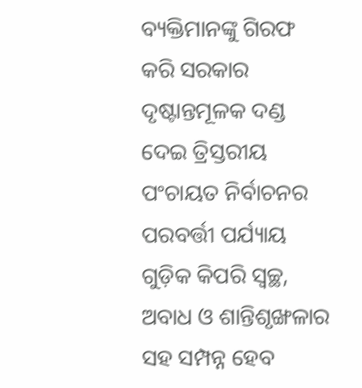ବ୍ୟକ୍ତିମାନଙ୍କୁ ଗିରଫ କରି ସରକାର ଦୃଷ୍ଟାନ୍ତମୂଳକ ଦଣ୍ଡ ଦେଇ ତ୍ରିସ୍ତରୀୟ ପଂଚାୟତ ନିର୍ବାଚନର ପରବର୍ତ୍ତୀ ପର୍ଯ୍ୟାୟ ଗୁଡ଼ିକ କିପରି ସ୍ୱଚ୍ଛ, ଅବାଧ ଓ ଶାନ୍ତିଶୃଙ୍ଖଳାର ସହ ସମ୍ପନ୍ନ ହେବ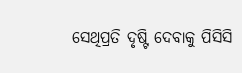ସେଥିପ୍ରତି ଦୃଷ୍ଟି ଦେବାକୁ ପିସିସି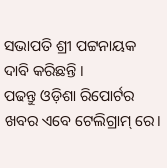ସଭାପତି ଶ୍ରୀ ପଟ୍ଟନାୟକ ଦାବି କରିଛନ୍ତି ।
ପଢନ୍ତୁ ଓଡ଼ିଶା ରିପୋର୍ଟର ଖବର ଏବେ ଟେଲିଗ୍ରାମ୍ ରେ।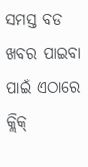ସମସ୍ତ ବଡ ଖବର ପାଇବା ପାଇଁ ଏଠାରେ କ୍ଲିକ୍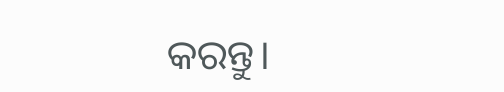କରନ୍ତୁ।